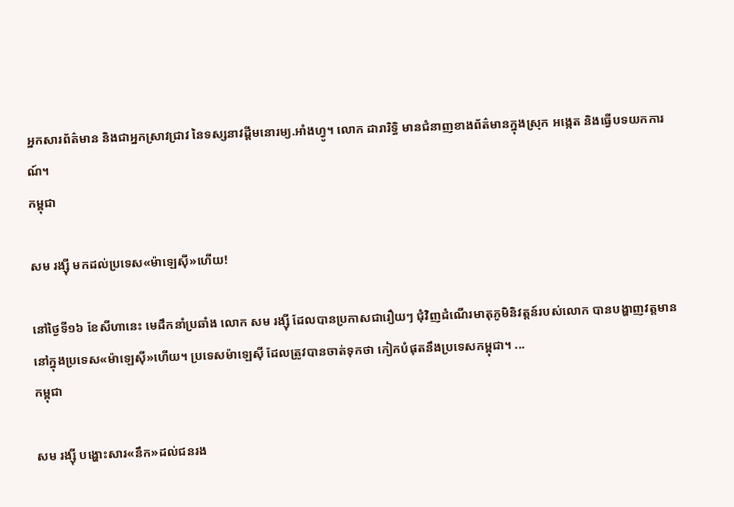អ្នកសារព័ត៌មាន និងជាអ្នកស្រាវជ្រាវ នៃទស្សនាវដ្ដីមនោរម្យ.អាំងហ្វូ។ លោក ដារារិទ្ធិ មានជំនាញខាងព័ត៌មានក្នុងស្រុក អង្កេត និងធ្វើបទយកការណ៍។
កម្ពុជា

សម រង្ស៊ី មកដល់ប្រទេស«ម៉ាឡេស៊ី»ហើយ!

នៅថ្ងៃទី១៦ ខែសីហានេះ មេដឹកនាំប្រឆាំង លោក សម រង្ស៊ី ដែលបានប្រកាសជារឿយៗ ជុំវិញដំណើរមាតុភូមិនិវត្តន៍របស់លោក បានបង្ហាញវត្តមាន នៅក្នុងប្រទេស«ម៉ាឡេស៊ី»ហើយ។ ប្រទេសម៉ាឡេស៊ី ដែលត្រូវបានចាត់ទុកថា កៀកបំផុតនឹងប្រទេសកម្ពុជា។ ...
កម្ពុជា

សម រង្ស៊ី បង្ហោះសារ«នឹក»ដល់ជនរង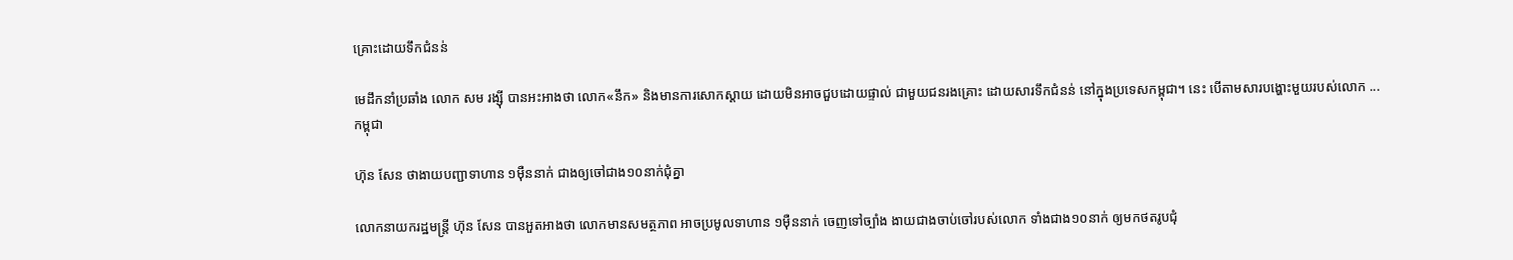គ្រោះដោយទឹកជំនន់

មេដឹកនាំប្រឆាំង លោក សម រង្ស៊ី បានអះអាងថា លោក«នឹក» និងមានការសោកស្ដាយ ដោយមិនអាចជួបដោយផ្ទាល់ ជាមួយជនរងគ្រោះ ដោយសារទឹកជំនន់ នៅក្នុងប្រទេសកម្ពុជា។ នេះ បើតាមសារបង្ហោះមួយរបស់លោក ...
កម្ពុជា

ហ៊ុន សែន ថាងាយបញ្ជាទាហាន ១ម៉ឺននាក់ ជាងឲ្យចៅជាង១០នាក់ជុំគ្នា

លោកនាយករដ្ឋមន្ត្រី ហ៊ុន សែន បានអួតអាងថា លោកមានសមត្ថភាព អាចប្រមូលទាហាន ១ម៉ឺននាក់ ចេញទៅច្បាំង ងាយជាងចាប់ចៅរបស់លោក ទាំងជាង១០នាក់ ឲ្យមកថតរូបជុំ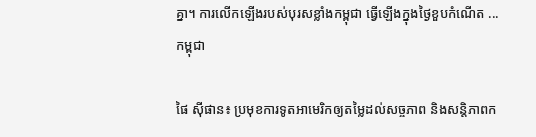គ្នា។ ការលើកឡើងរបស់បុរសខ្លាំងកម្ពុជា ធ្វើឡើងក្នុងថ្ងៃខួបកំណើត ...
កម្ពុជា

ផៃ ស៊ីផាន៖ ប្រមុខការទូតអាមេរិកឲ្យតម្លៃដល់សច្ចភាព និងសន្តិភាពក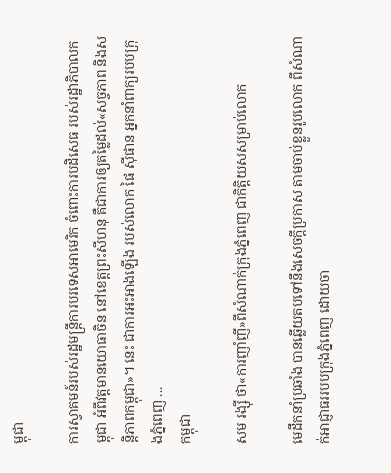ម្ពុជា

ការស្វាគមន៍របស់រដ្ឋមន្ត្រីការបរទេសអាមេរិក ចំពោះការបដិសេធ របស់រដ្ឋាភិបាលកម្ពុជា អំពីវត្តមានយោធាចិន នៅខេត្តព្រះសីហនុ គឺជាការឲ្យតម្លៃដល់«សច្ចភាព និងសន្តិភាពកម្ពុជា»។ នេះ ជាការអះអាងឡើង របស់លោក ផៃ ស៊ីផាន អ្នកនាំពាក្យរបបក្រុងភ្នំពេញ ...
កម្ពុជា

សម រង្ស៊ី ថា«ការញាំញី»ពីសំណាក់ក្រុងភ្នំពេញ ជាកិត្តិយសសម្រាប់លោក

មេដឹកនាំប្រឆាំង បានឆ្លើយតបទៅនឹងសេចក្ដីប្រកាស តាមចាប់ខ្លួនរូបលោក ពីសំណាក់អាជ្ញាធររបបក្រុងភ្នំពេញ ដោយចា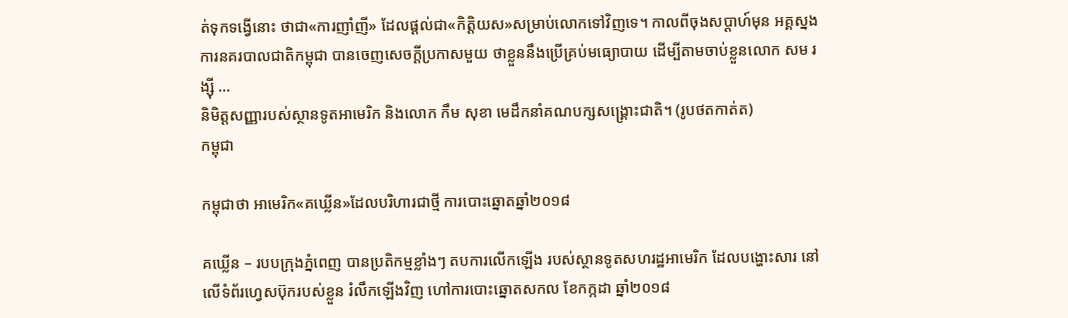ត់ទុកទង្វើនោះ ថាជា«ការញាំញី» ដែលផ្ដល់ជា«កិត្តិយស»សម្រាប់លោកទៅវិញទេ។ កាលពីចុងសប្ដាហ៍មុន អគ្គស្នងការនគរបាលជាតិកម្ពុជា បានចេញសេចក្ដីប្រកាសមួយ ថាខ្លួននឹងប្រើគ្រប់មធ្យោបាយ ដើម្បីតាមចាប់ខ្លួនលោក សម រង្ស៊ី ...
និមិត្តសញ្ញារបស់ស្ថានទូតអាមេរិក និងលោក កឹម សុខា មេដឹកនាំគណបក្សសង្គ្រោះជាតិ។ (រូបថតកាត់ត)
កម្ពុជា

កម្ពុជាថា អាមេរិក«គឃ្លើន»ដែលបរិហារជាថ្មី ការបោះឆ្នោតឆ្នាំ២០១៨

គឃ្លើន – របបក្រុងភ្នំពេញ បានប្រតិកម្មខ្លាំងៗ តបការលើកឡើង របស់ស្ថានទូតសហរដ្ឋអាមេរិក ដែលបង្ហោះសារ នៅលើទំព័រហ្វេសប៊ុករបស់ខ្លួន រំលឹកឡើងវិញ ហៅការបោះឆ្នោតសកល ខែកក្កដា ឆ្នាំ២០១៨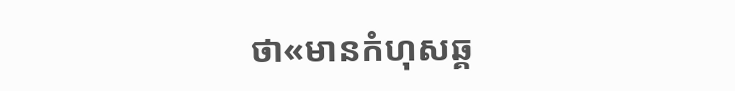ថា«មានកំហុសឆ្គ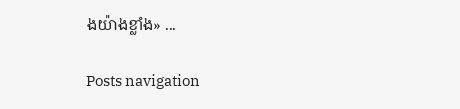ងយ៉ាងខ្លាំង» ...

Posts navigation